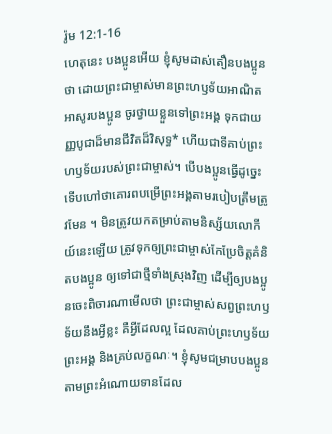រ៉ូម 12:1-16
ហេតុនេះ បងប្អូនអើយ ខ្ញុំសូមដាស់តឿនបងប្អូនថា ដោយព្រះជាម្ចាស់មានព្រះហឫទ័យអាណិតអាសូរបងប្អូន ចូរថ្វាយខ្លួនទៅព្រះអង្គ ទុកជាយញ្ញបូជាដ៏មានជីវិតដ៏វិសុទ្ធ* ហើយជាទីគាប់ព្រះហឫទ័យរបស់ព្រះជាម្ចាស់។ បើបងប្អូនធ្វើដូច្នេះ ទើបហៅថាគោរពបម្រើព្រះអង្គតាមរបៀបត្រឹមត្រូវមែន ។ មិនត្រូវយកតម្រាប់តាមនិស្ស័យលោកីយ៍នេះឡើយ ត្រូវទុកឲ្យព្រះជាម្ចាស់កែប្រែចិត្តគំនិតបងប្អូន ឲ្យទៅជាថ្មីទាំងស្រុងវិញ ដើម្បីឲ្យបងប្អូនចេះពិចារណាមើលថា ព្រះជាម្ចាស់សព្វព្រះហឫទ័យនឹងអ្វីខ្លះ គឺអ្វីដែលល្អ ដែលគាប់ព្រះហឫទ័យព្រះអង្គ និងគ្រប់លក្ខណៈ។ ខ្ញុំសូមជម្រាបបងប្អូន តាមព្រះអំណោយទានដែល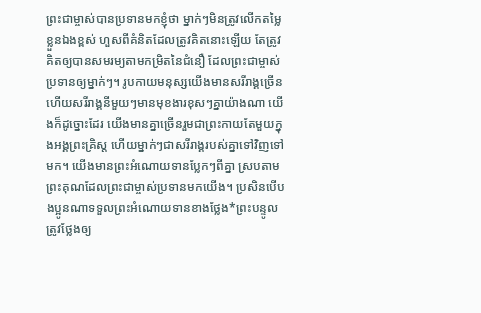ព្រះជាម្ចាស់បានប្រទានមកខ្ញុំថា ម្នាក់ៗមិនត្រូវលើកតម្លៃខ្លួនឯងខ្ពស់ ហួសពីគំនិតដែលត្រូវគិតនោះឡើយ តែត្រូវគិតឲ្យបានសមរម្យតាមកម្រិតនៃជំនឿ ដែលព្រះជាម្ចាស់ប្រទានឲ្យម្នាក់ៗ។ រូបកាយមនុស្សយើងមានសរីរាង្គច្រើន ហើយសរីរាង្គនីមួយៗមានមុខងារខុសៗគ្នាយ៉ាងណា យើងក៏ដូច្នោះដែរ យើងមានគ្នាច្រើនរួមជាព្រះកាយតែមួយក្នុងអង្គព្រះគ្រិស្ត ហើយម្នាក់ៗជាសរីរាង្គរបស់គ្នាទៅវិញទៅមក។ យើងមានព្រះអំណោយទានប្លែកៗពីគ្នា ស្របតាមព្រះគុណដែលព្រះជាម្ចាស់ប្រទានមកយើង។ ប្រសិនបើបងប្អូនណាទទួលព្រះអំណោយទានខាងថ្លែង*ព្រះបន្ទូល ត្រូវថ្លែងឲ្យ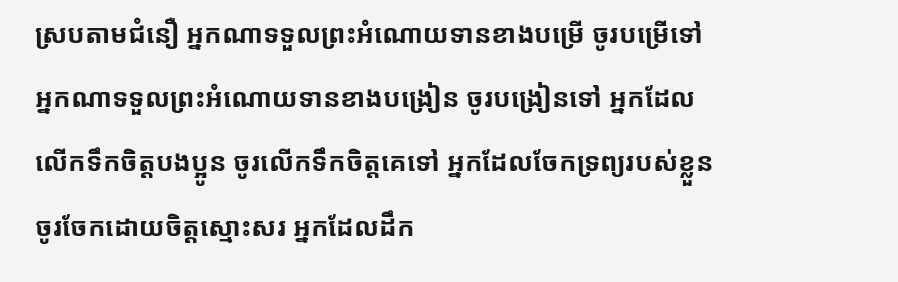ស្របតាមជំនឿ អ្នកណាទទួលព្រះអំណោយទានខាងបម្រើ ចូរបម្រើទៅ អ្នកណាទទួលព្រះអំណោយទានខាងបង្រៀន ចូរបង្រៀនទៅ អ្នកដែលលើកទឹកចិត្តបងប្អូន ចូរលើកទឹកចិត្តគេទៅ អ្នកដែលចែកទ្រព្យរបស់ខ្លួន ចូរចែកដោយចិត្តស្មោះសរ អ្នកដែលដឹក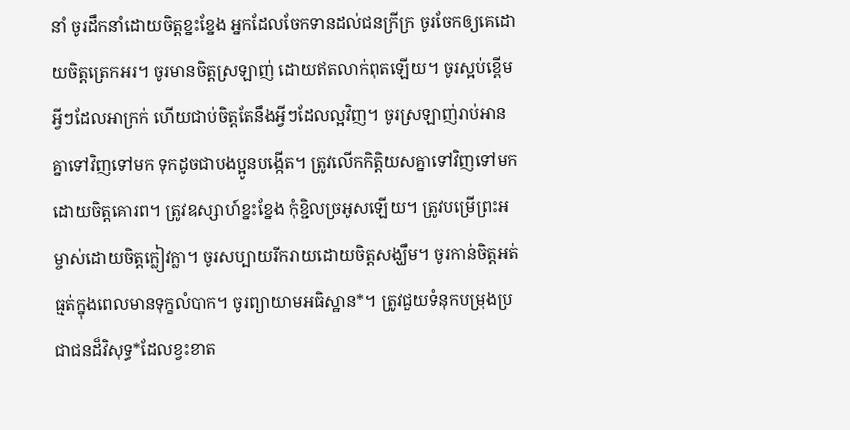នាំ ចូរដឹកនាំដោយចិត្តខ្នះខ្នែង អ្នកដែលចែកទានដល់ជនក្រីក្រ ចូរចែកឲ្យគេដោយចិត្តត្រេកអរ។ ចូរមានចិត្តស្រឡាញ់ ដោយឥតលាក់ពុតឡើយ។ ចូរស្អប់ខ្ពើមអ្វីៗដែលអាក្រក់ ហើយជាប់ចិត្តតែនឹងអ្វីៗដែលល្អវិញ។ ចូរស្រឡាញ់រាប់អានគ្នាទៅវិញទៅមក ទុកដូចជាបងប្អូនបង្កើត។ ត្រូវលើកកិត្តិយសគ្នាទៅវិញទៅមកដោយចិត្តគោរព។ ត្រូវឧស្សាហ៍ខ្នះខ្នែង កុំខ្ជិលច្រអូសឡើយ។ ត្រូវបម្រើព្រះអម្ចាស់ដោយចិត្តក្លៀវក្លា។ ចូរសប្បាយរីករាយដោយចិត្តសង្ឃឹម។ ចូរកាន់ចិត្តអត់ធ្មត់ក្នុងពេលមានទុក្ខលំបាក។ ចូរព្យាយាមអធិស្ឋាន*។ ត្រូវជួយទំនុកបម្រុងប្រជាជនដ៏វិសុទ្ធ*ដែលខ្វះខាត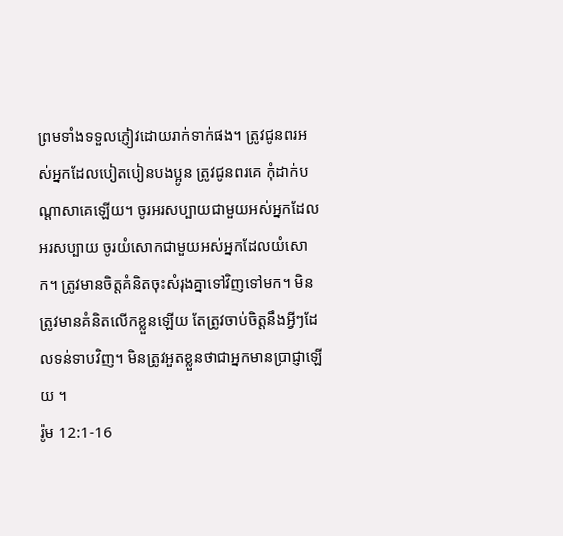ព្រមទាំងទទួលភ្ញៀវដោយរាក់ទាក់ផង។ ត្រូវជូនពរអស់អ្នកដែលបៀតបៀនបងប្អូន ត្រូវជូនពរគេ កុំដាក់បណ្ដាសាគេឡើយ។ ចូរអរសប្បាយជាមួយអស់អ្នកដែលអរសប្បាយ ចូរយំសោកជាមួយអស់អ្នកដែលយំសោក។ ត្រូវមានចិត្តគំនិតចុះសំរុងគ្នាទៅវិញទៅមក។ មិនត្រូវមានគំនិតលើកខ្លួនឡើយ តែត្រូវចាប់ចិត្តនឹងអ្វីៗដែលទន់ទាបវិញ។ មិនត្រូវអួតខ្លួនថាជាអ្នកមានប្រាជ្ញាឡើយ ។
រ៉ូម 12:1-16